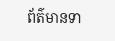ព័ត៌មានទា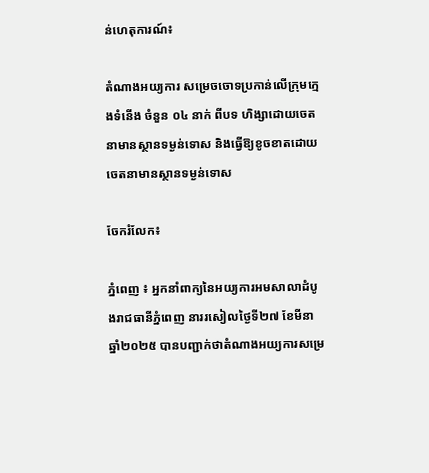ន់ហេតុការណ៍៖

តំណាងអយ្យការ សម្រេចចោទប្រកាន់លើក្រុមក្មេងទំនើង ចំនួន ០៤ នាក់ ពីបទ ហិង្សាដោយចេតនាមានស្ថានទម្ងន់ទោស និងធ្វើឱ្យខូចខាតដោយចេតនាមានស្ថានទម្ងន់ទោស

ចែករំលែក៖

ភ្នំពេញ ៖ អ្នកនាំពាក្យនៃអយ្យការអមសាលាដំបូងរាជធានីភ្នំពេញ នាររសៀលថ្ងៃទី២៧ ខែមីនា ឆ្នាំ២០២៥ បានបញ្ជាក់ថាតំណាងអយ្យការសម្រេ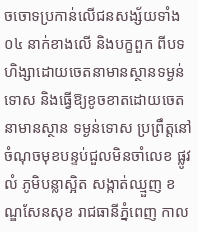ចចោទប្រកាន់លើជនសង្ស័យទាំង ០៤ នាក់ខាងលើ និងបក្ខពួក ពីបទ ហិង្សាដោយចេតនាមានស្ថានទម្ងន់ទោស និងធ្វើឱ្យខូចខាតដោយចេតនាមានស្ថាន ទម្ងន់ទោស ប្រព្រឹត្តនៅចំណុចមុខបន្ទប់ជួលមិនចាំលេខ ផ្លូវលំ ភូមិបន្លាស្អិត សង្កាត់ឈ្មួញ ខណ្ឌសែនសុខ រាជធានីភ្នំពេញ កាល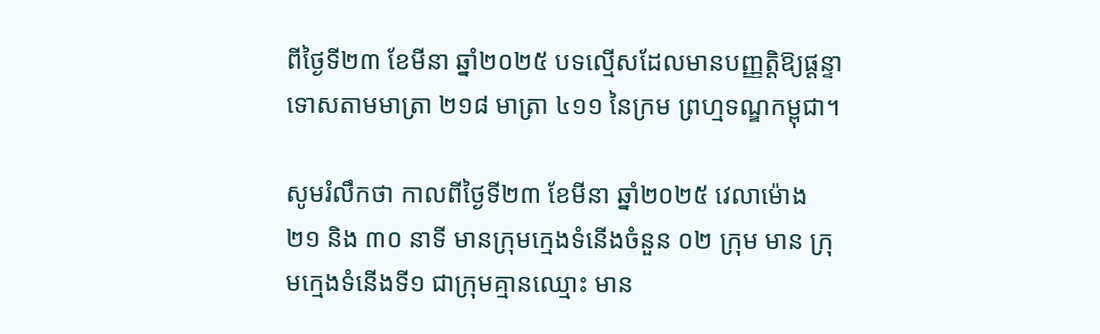ពីថ្ងៃទី២៣ ខែមីនា ឆ្នាំ២០២៥ បទល្មើសដែលមានបញ្ញត្តិឱ្យផ្តន្ទាទោសតាមមាត្រា ២១៨ មាត្រា ៤១១ នៃក្រម ព្រហ្មទណ្ឌកម្ពុជា។

សូមរំលឹកថា កាលពីថ្ងៃទី២៣ ខែមីនា ឆ្នាំ២០២៥ វេលាម៉ោង ២១ និង ៣០ នាទី មានក្រុមក្មេងទំនើងចំនួន ០២ ក្រុម មាន ក្រុមក្មេងទំនើងទី១ ជាក្រុមគ្មានឈ្មោះ មាន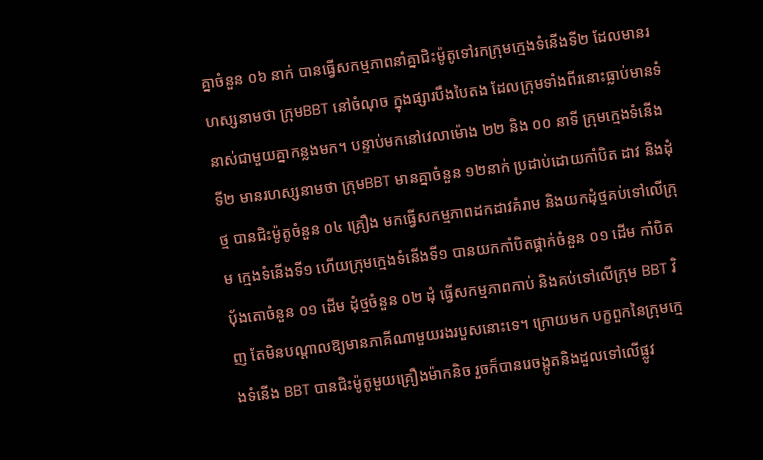គ្នាចំនួន ០៦ នាក់ បានធ្វើសកម្មភាពនាំគ្នាជិះម៉ូតូទៅរកក្រុមក្មេងទំនើងទី២ ដែលមានរហស្សនាមថា ក្រុមBBT នៅចំណុច ក្នុងផ្សារបឹងបៃតង ដែលក្រុមទាំងពីរនោះធ្លាប់មានទំនាស់ជាមួយគ្នាកន្លងមក។ បន្ទាប់មកនៅវេលាម៉ោង ២២ និង ០០ នាទី ក្រុមក្មេងទំនើងទី២ មានរហស្សនាមថា ក្រុមBBT មានគ្នាចំនួន ១២នាក់ ប្រដាប់ដោយកាំបិត ដាវ និងដុំថ្ម បានជិះម៉ូតូចំនួន ០៤ គ្រឿង មកធ្វើសកម្មភាពដកដាវគំរាម និងយកដុំថ្មគប់ទៅលើក្រុម ក្មេងទំនើងទី១ ហើយក្រុមក្មេងទំនើងទី១ បានយកកាំបិតផ្គាក់ចំនួន ០១ ដើម កាំបិតប៉័ងតោចំនួន ០១ ដើម ដុំថ្មចំនួន ០២ ដុំ ធ្វើសកម្មភាពកាប់ និងគប់ទៅលើក្រុម BBT វិញ តែមិនបណ្តាលឱ្យមានភាគីណាមួយរងរបួសនោះទេ។ ក្រោយមក បក្ខពួកនៃក្រុមក្មេងទំនើង BBT បានជិះម៉ូតូមួយគ្រឿងម៉ាកនិច រួចក៏បានរេចង្កូតនិងដួលទៅលើផ្លូវ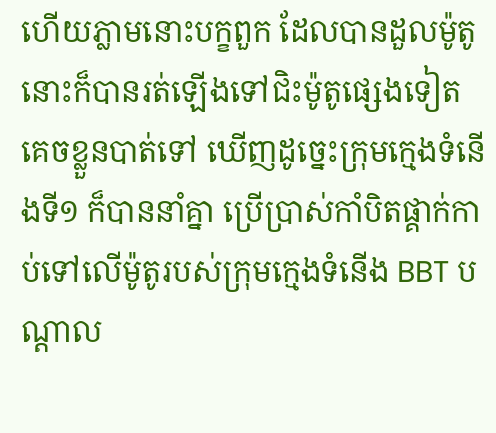ហើយភ្លាមនោះបក្ខពួក ដែលបានដួលម៉ូតូនោះក៏បានរត់ឡើងទៅជិះម៉ូតូផ្សេងទៀតគេចខ្លួនបាត់ទៅ ឃើញដូច្នេះក្រុមក្មេងទំនើងទី១ ក៏បាននាំគ្នា ប្រើប្រាស់កាំបិតផ្គាក់កាប់ទៅលើម៉ូតូរបស់ក្រុមក្មេងទំនើង BBT បណ្តាល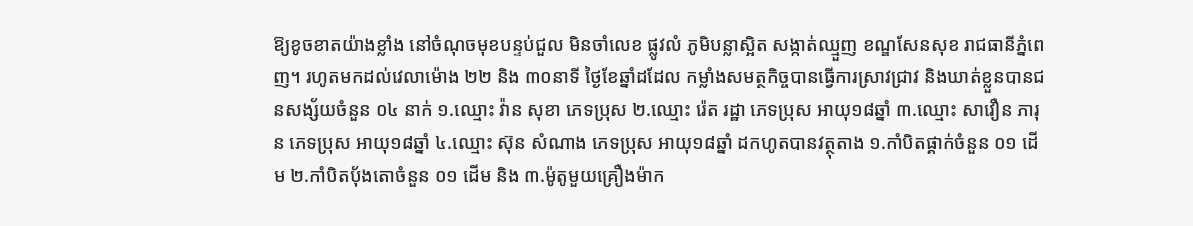ឱ្យខូចខាតយ៉ាងខ្លាំង នៅចំណុចមុខបន្ទប់ជួល មិនចាំលេខ ផ្លូវលំ ភូមិបន្លាស្អិត សង្កាត់ឈ្មួញ ខណ្ឌសែនសុខ រាជធានីភ្នំពេញ។ រហូតមកដល់វេលាម៉ោង ២២ និង ៣០នាទី ថ្ងៃខែឆ្នាំដដែល កម្លាំងសមត្ថកិច្ចបានធ្វើការស្រាវជ្រាវ និងឃាត់ខ្លួនបានជនសង្ស័យចំនួន ០៤ នាក់ ១.ឈ្មោះ វ៉ាន សុខា ភេទប្រុស ២.ឈ្មោះ រ៉េត រដ្ឋា ភេទប្រុស អាយុ១៨ឆ្នាំ ៣.ឈ្មោះ សាវឿន ភារុន ភេទប្រុស អាយុ១៨ឆ្នាំ ៤.ឈ្មោះ ស៊ុន សំណាង ភេទប្រុស អាយុ១៨ឆ្នាំ ដកហូតបានវត្ថុតាង ១.កាំបិតផ្គាក់ចំនួន ០១ ដើម ២.កាំបិតប៉័ងតោចំនួន ០១ ដើម និង ៣.ម៉ូតូមួយគ្រឿងម៉ាក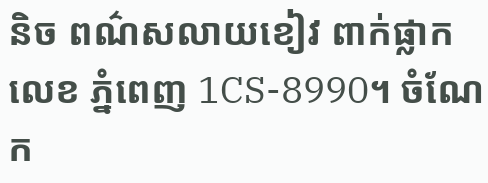និច ពណ៌សលាយខៀវ ពាក់ផ្លាកលេខ ភ្នំពេញ 1CS-8990។ ចំណែក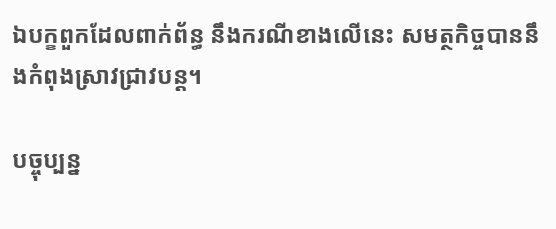ឯបក្ខពួកដែលពាក់ព័ន្ធ នឹងករណីខាងលើនេះ សមត្ថកិច្ចបាននឹងកំពុងស្រាវជ្រាវបន្ត។

បច្ចុប្បន្ន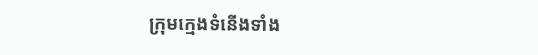ក្រុមក្មេងទំនើងទាំង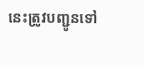នេះត្រូវបញ្ជូនទៅ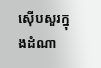ស៊ើបសួរក្នុងដំណា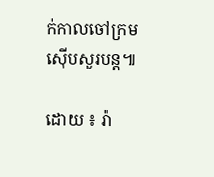ក់កាលចៅក្រមស៊ើបសួរបន្ត៕

ដោយ ៖ រ៉ា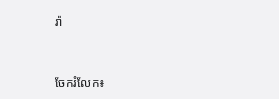រ៉ា


ចែករំលែក៖